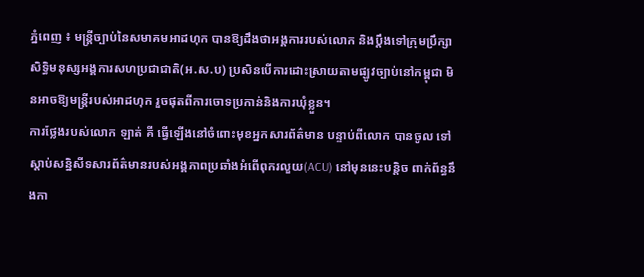ភ្នំពេញ ៖ មន្ដ្រីច្បាប់នៃសមាគមអាដហុក បានឱ្យដឹងថាអង្គការរបស់លោក និងប្ដឹងទៅក្រុមប្រឹក្សាសិទ្ធិមនុស្សអង្គការសហប្រជាជាតិ(អ.ស.ប) ប្រសិនបើការដោះស្រាយតាមផ្ឡូវច្បាប់នៅកម្ពុជា មិនអាចឱ្យមន្ដ្រីរបស់អាដហុក រួចផុតពីការចោទប្រកាន់និងការឃុំខ្លួន។
ការថ្លែងរបស់លោក ឡាត់ គី ធ្វើឡើងនៅចំពោះមុខអ្នកសារព័ត៌មាន បន្ទាប់ពីលោក បានចូល ទៅស្ដាប់សន្និសីទសារព័ត៌មានរបស់អង្គភាពប្រឆាំងអំពើពុករលួយ(ACU) នៅមុននេះបន្ដិច ពាក់ព័ន្ធនឹងកា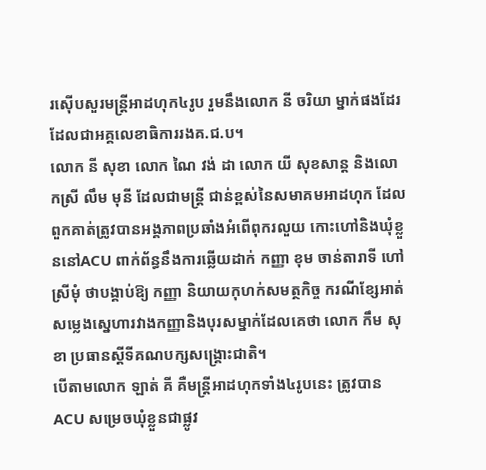រស៊ើបសួរមន្ដ្រីអាដហុក៤រូប រួមនឹងលោក នី ចរិយា ម្នាក់ផងដែរ ដែលជាអគ្គលេខាធិការរងគ.ជ.ប។
លោក នី សុខា លោក ណៃ វង់ ដា លោក យី សុខសាន្ដ និងលោកស្រី លឹម មុនី ដែលជាមន្ដ្រី ជាន់ខ្ពស់នៃសមាគមអាដហុក ដែលពួកគាត់ត្រូវបានអង្គភាពប្រឆាំងអំពើពុករលួយ កោះហៅនិងឃុំខ្លួននៅACU ពាក់ព័ន្ធនឹងការឆ្លើយដាក់ កញ្ញា ខុម ចាន់តារាទី ហៅស្រីមុំ ថាបង្គាប់ឱ្យ កញ្ញា និយាយកុហក់សមត្ថកិច្ច ករណីខ្សែអាត់សម្លេងស្នេហារវាងកញ្ញានិងបុរសម្នាក់ដែលគេថា លោក កឹម សុខា ប្រធានស្ដីទីគណបក្សសង្គ្រោះជាតិ។
បើតាមលោក ឡាត់ គី គឺមន្ដ្រីអាដហុកទាំង៤រូបនេះ ត្រូវបានACU សម្រេចឃុំខ្លួនជាផ្លូវ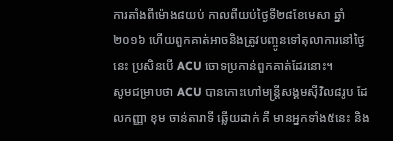ការតាំងពីម៉ោង៨យប់ កាលពីយប់ថ្ងៃទី២៨ខែមេសា ឆ្នាំ២០១៦ ហើយពួកគាត់អាចនិងត្រូវបញ្ចូនទៅតុលាការនៅថ្ងៃនេះ ប្រសិនបើ ACU ចោទប្រកាន់ពួកគាត់ដែរនោះ។
សូមជម្រាបថា ACU បានកោះហៅមន្ដ្រីសង្គមស៊ីវិល៨រូប ដែលកញ្ញា ខុម ចាន់តារាទី ឆ្លើយដាក់ គឺ មានអ្នកទាំង៥នេះ និង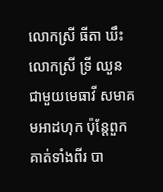លោកស្រី ធីតា ឃឹះ លោកស្រី ទ្រី ឈួន ជាមួយមេធាវី សមាគមអាដហុក ប៉ុន្ដែពួកគាត់ទាំងពីរ បា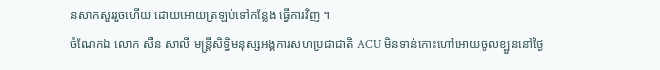នសាកសួររួចហើយ ដោយអោយត្រឡប់ទៅកន្លែង ធ្វើការវិញ ។
ចំណែកឯ លោក សឺន សាលី មន្ដ្រីសិទ្ធិមនុស្សអង្គការសហប្រជាជាតិ ACU មិនទាន់កោះហៅអោយចូលខ្ឡួននៅថ្ងៃ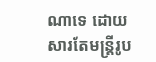ណាទេ ដោយសារតែមន្ដ្រីរូប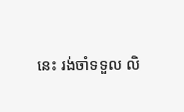នេះ រង់ចាំទទួល លិ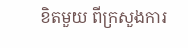ខិតមួយ ពីក្រសួងការ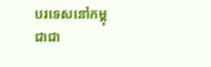បរទេសនៅកម្ពុជាជា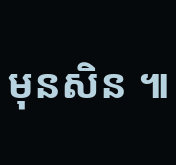មុនសិន ៕